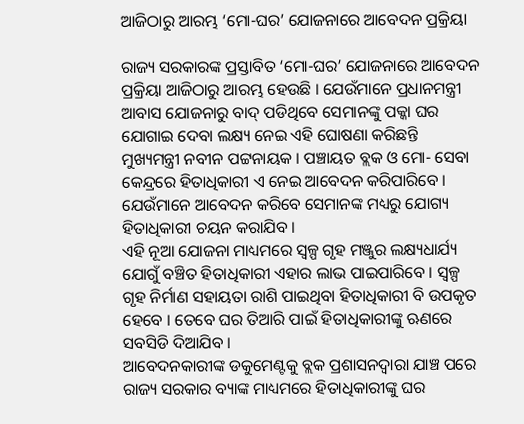ଆଜିଠାରୁ ଆରମ୍ଭ ‘ମୋ-ଘର’ ଯୋଜନାରେ ଆବେଦନ ପ୍ରକ୍ରିୟା

ରାଜ୍ୟ ସରକାରଙ୍କ ପ୍ରସ୍ତାବିତ ‘ମୋ-ଘର’ ଯୋଜନାରେ ଆବେଦନ ପ୍ରକ୍ରିୟା ଆଜିଠାରୁ ଆରମ୍ଭ ହେଉଛି । ଯେଉଁମାନେ ପ୍ରଧାନମନ୍ତ୍ରୀ ଆବାସ ଯୋଜନାରୁ ବାଦ୍ ପଡିଥିବେ ସେମାନଙ୍କୁ ପକ୍କା ଘର ଯୋଗାଇ ଦେବା ଲକ୍ଷ୍ୟ ନେଇ ଏହି ଘୋଷଣା କରିଛନ୍ତି ମୁଖ୍ୟମନ୍ତ୍ରୀ ନବୀନ ପଟ୍ଟନାୟକ । ପଞ୍ଚାୟତ ବ୍ଲକ ଓ ମୋ- ସେବା କେନ୍ଦ୍ରରେ ହିତାଧିକାରୀ ଏ ନେଇ ଆବେଦନ କରିପାରିବେ । ଯେଉଁମାନେ ଆବେଦନ କରିବେ ସେମାନଙ୍କ ମଧ୍ୟରୁ ଯୋଗ୍ୟ ହିତାଧିକାରୀ ଚୟନ କରାଯିବ ।
ଏହି ନୂଆ ଯୋଜନା ମାଧ୍ୟମରେ ସ୍ୱଳ୍ପ ଗୃହ ମଞ୍ଜୁର ଲକ୍ଷ୍ୟଧାର୍ଯ୍ୟ ଯୋଗୁଁ ବଞ୍ଚିତ ହିତାଧିକାରୀ ଏହାର ଲାଭ ପାଇପାରିବେ । ସ୍ୱଳ୍ପ ଗୃହ ନିର୍ମାଣ ସହାୟତା ରାଶି ପାଇଥିବା ହିତାଧିକାରୀ ବି ଉପକୃତ ହେବେ । ତେବେ ଘର ତିଆରି ପାଇଁ ହିତାଧିକାରୀଙ୍କୁ ଋଣରେ ସବସିଡି ଦିଆଯିବ ।
ଆବେଦନକାରୀଙ୍କ ଡକୁମେଣ୍ଟକୁ ବ୍ଲକ ପ୍ରଶାସନଦ୍ବାରା ଯାଞ୍ଚ ପରେ ରାଜ୍ୟ ସରକାର ବ୍ୟାଙ୍କ ମାଧ୍ୟମରେ ହିତାଧିକାରୀଙ୍କୁ ଘର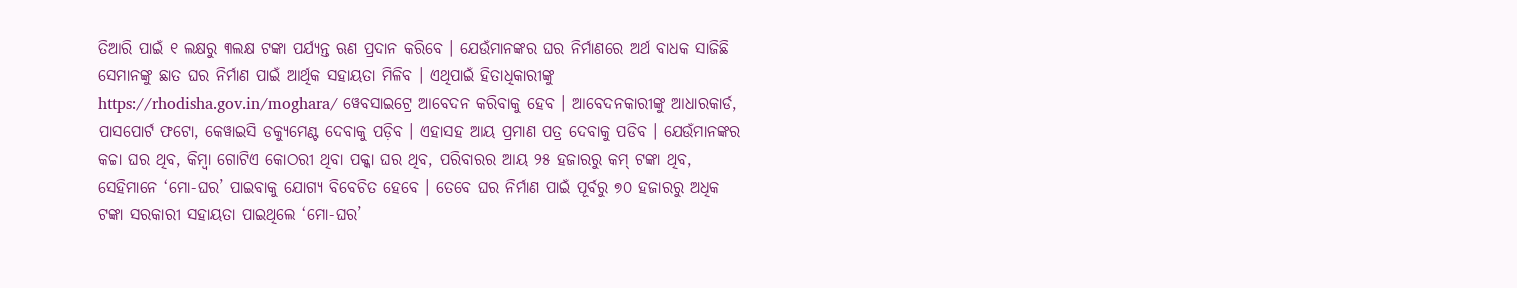ତିଆରି ପାଇଁ ୧ ଲକ୍ଷରୁ ୩ଲକ୍ଷ ଟଙ୍କା ପର୍ଯ୍ୟନ୍ତ ଋଣ ପ୍ରଦାନ କରିବେ । ଯେଉଁମାନଙ୍କର ଘର ନିର୍ମାଣରେ ଅର୍ଥ ବାଧକ ସାଜିଛି ସେମାନଙ୍କୁ ଛାତ ଘର ନିର୍ମାଣ ପାଇଁ ଆର୍ଥିକ ସହାୟତା ମିଳିବ । ଏଥିପାଇଁ ହିତାଧିକାରୀଙ୍କୁ https://rhodisha.gov.in/moghara/ ୱେବସାଇଟ୍ରେ ଆବେଦନ କରିବାକୁ ହେବ । ଆବେଦନକାରୀଙ୍କୁ ଆଧାରକାର୍ଡ, ପାସପୋର୍ଟ ଫଟୋ, କେୱାଇସି ଡକ୍ୟୁମେଣ୍ଟ ଦେବାକୁ ପଡ଼ିବ । ଏହାସହ ଆୟ ପ୍ରମାଣ ପତ୍ର ଦେବାକୁ ପଡିବ । ଯେଉଁମାନଙ୍କର କଚ୍ଚା ଘର ଥିବ, କିମ୍ବା ଗୋଟିଏ କୋଠରୀ ଥିବା ପକ୍କା ଘର ଥିବ, ପରିବାରର ଆୟ ୨୫ ହଜାରରୁ କମ୍ ଟଙ୍କା ଥିବ, ସେହିମାନେ ‘ମୋ-ଘର’ ପାଇବାକୁ ଯୋଗ୍ୟ ବିବେଚିତ ହେବେ । ତେବେ ଘର ନିର୍ମାଣ ପାଇଁ ପୂର୍ବରୁ ୭୦ ହଜାରରୁ ଅଧିକ ଟଙ୍କା ସରକାରୀ ସହାୟତା ପାଇଥିଲେ ‘ମୋ-ଘର’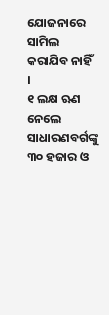ଯୋଜନାରେ ସାମିଲ କରାଯିବ ନାହିଁ ।
୧ ଲକ୍ଷ ଋଣ ନେଲେ ସାଧାରଣବର୍ଗଙ୍କୁ ୩୦ ହଜାର ଓ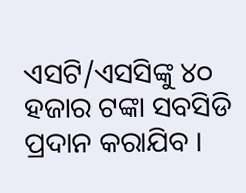ଏସଟି/ଏସସିଙ୍କୁ ୪୦ ହଜାର ଟଙ୍କା ସବସିଡି ପ୍ରଦାନ କରାଯିବ ।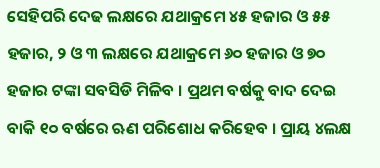ସେହିପରି ଦେଢ ଲକ୍ଷରେ ଯଥାକ୍ରମେ ୪୫ ହଜାର ଓ ୫୫ ହଜାର, ୨ ଓ ୩ ଲକ୍ଷରେ ଯଥାକ୍ରମେ ୬୦ ହଜାର ଓ ୭୦ ହଜାର ଟଙ୍କା ସବସିଡି ମିଳିବ । ପ୍ରଥମ ବର୍ଷକୁ ବାଦ ଦେଇ ବାକି ୧୦ ବର୍ଷରେ ଋଣ ପରିଶୋଧ କରିହେବ । ପ୍ରାୟ ୪ଲକ୍ଷ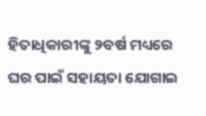ହିତାଧିକାରୀଙ୍କୁ ୨ବର୍ଷ ମଧ୍ୟରେ ଘର ପାଇଁ ସହାୟତା ଯୋଗାଇ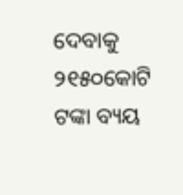ଦେବାକୁ ୨୧୫୦କୋଟି ଟଙ୍କା ବ୍ୟୟ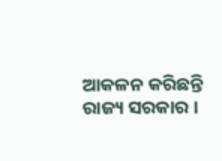ଆକଳନ କରିଛନ୍ତି ରାଜ୍ୟ ସରକାର ।